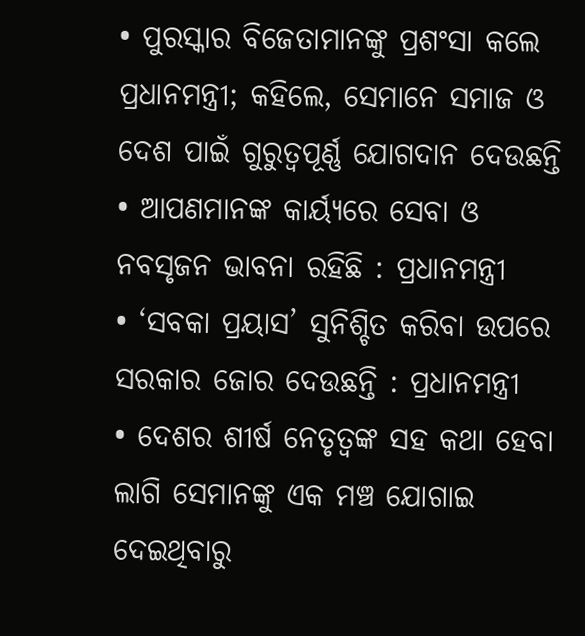• ପୁରସ୍କାର ବିଜେତାମାନଙ୍କୁ ପ୍ରଶଂସା କଲେ ପ୍ରଧାନମନ୍ତ୍ରୀ; କହିଲେ, ସେମାନେ ସମାଜ ଓ ଦେଶ ପାଇଁ ଗୁରୁତ୍ୱପୂର୍ଣ୍ଣ ଯୋଗଦାନ ଦେଉଛନ୍ତି
• ଆପଣମାନଙ୍କ କାର୍ୟ୍ୟରେ ସେବା ଓ ନବସୃଜନ ଭାବନା ରହିଛି : ପ୍ରଧାନମନ୍ତ୍ରୀ
• ‘ସବକା ପ୍ରୟାସ’ ସୁନିଶ୍ଚିତ କରିବା ଉପରେ ସରକାର ଜୋର ଦେଉଛନ୍ତି : ପ୍ରଧାନମନ୍ତ୍ରୀ
• ଦେଶର ଶୀର୍ଷ ନେତୃତ୍ୱଙ୍କ ସହ କଥା ହେବା ଲାଗି ସେମାନଙ୍କୁ ଏକ ମଞ୍ଚ ଯୋଗାଇ ଦେଇଥିବାରୁ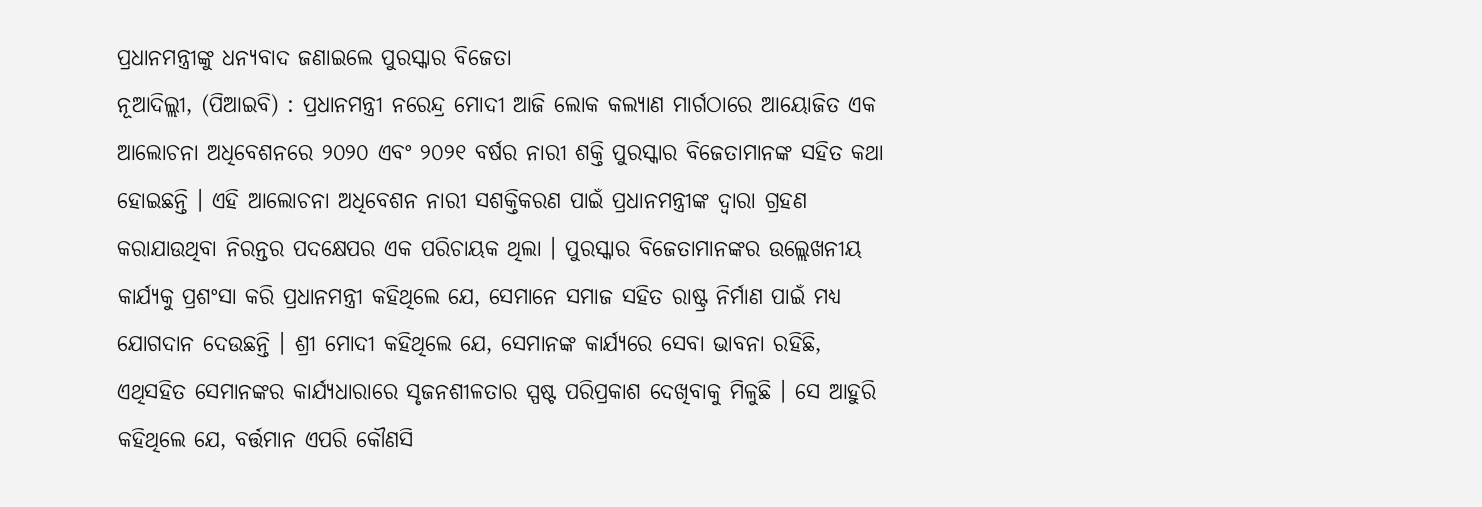ପ୍ରଧାନମନ୍ତ୍ରୀଙ୍କୁ ଧନ୍ୟବାଦ ଜଣାଇଲେ ପୁରସ୍କାର ବିଜେତା
ନୂଆଦିଲ୍ଲୀ, (ପିଆଇବି) : ପ୍ରଧାନମନ୍ତ୍ରୀ ନରେନ୍ଦ୍ର ମୋଦୀ ଆଜି ଲୋକ କଲ୍ୟାଣ ମାର୍ଗଠାରେ ଆୟୋଜିତ ଏକ ଆଲୋଚନା ଅଧିବେଶନରେ ୨୦୨୦ ଏବଂ ୨୦୨୧ ବର୍ଷର ନାରୀ ଶକ୍ତି ପୁରସ୍କାର ବିଜେତାମାନଙ୍କ ସହିତ କଥା ହୋଇଛନ୍ତି । ଏହି ଆଲୋଚନା ଅଧିବେଶନ ନାରୀ ସଶକ୍ତିକରଣ ପାଇଁ ପ୍ରଧାନମନ୍ତ୍ରୀଙ୍କ ଦ୍ଵାରା ଗ୍ରହଣ କରାଯାଉଥିବା ନିରନ୍ତର ପଦକ୍ଷେପର ଏକ ପରିଚାୟକ ଥିଲା । ପୁରସ୍କାର ବିଜେତାମାନଙ୍କର ଉଲ୍ଲେଖନୀୟ କାର୍ଯ୍ୟକୁ ପ୍ରଶଂସା କରି ପ୍ରଧାନମନ୍ତ୍ରୀ କହିଥିଲେ ଯେ, ସେମାନେ ସମାଜ ସହିତ ରାଷ୍ଟ୍ର ନିର୍ମାଣ ପାଇଁ ମଧ୍ୟ ଯୋଗଦାନ ଦେଉଛନ୍ତି । ଶ୍ରୀ ମୋଦୀ କହିଥିଲେ ଯେ, ସେମାନଙ୍କ କାର୍ଯ୍ୟରେ ସେବା ଭାବନା ରହିଛି, ଏଥିସହିତ ସେମାନଙ୍କର କାର୍ଯ୍ୟଧାରାରେ ସୃଜନଶୀଳତାର ସ୍ପଷ୍ଟ ପରିପ୍ରକାଶ ଦେଖିବାକୁ ମିଳୁଛି । ସେ ଆହୁରି କହିଥିଲେ ଯେ, ବର୍ତ୍ତମାନ ଏପରି କୌଣସି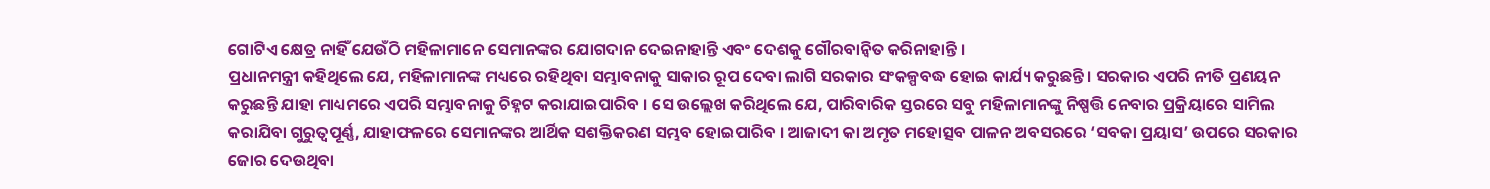ଗୋଟିଏ କ୍ଷେତ୍ର ନାହିଁ ଯେଉଁଠି ମହିଳାମାନେ ସେମାନଙ୍କର ଯୋଗଦାନ ଦେଇନାହାନ୍ତି ଏବଂ ଦେଶକୁ ଗୌରବାନ୍ୱିତ କରିନାହାନ୍ତି ।
ପ୍ରଧାନମନ୍ତ୍ରୀ କହିଥିଲେ ଯେ, ମହିଳାମାନଙ୍କ ମଧ୍ୟରେ ରହିଥିବା ସମ୍ଭାବନାକୁ ସାକାର ରୂପ ଦେବା ଲାଗି ସରକାର ସଂକଳ୍ପବଦ୍ଧ ହୋଇ କାର୍ଯ୍ୟ କରୁଛନ୍ତି । ସରକାର ଏପରି ନୀତି ପ୍ରଣୟନ କରୁଛନ୍ତି ଯାହା ମାଧ୍ୟମରେ ଏପରି ସମ୍ଭାବନାକୁ ଚିହ୍ନଟ କରାଯାଇପାରିବ । ସେ ଉଲ୍ଲେଖ କରିଥିଲେ ଯେ, ପାରିବାରିକ ସ୍ତରରେ ସବୁ ମହିଳାମାନଙ୍କୁ ନିଷ୍ପତ୍ତି ନେବାର ପ୍ରକ୍ରିୟାରେ ସାମିଲ କରାଯିବା ଗୁରୁତ୍ୱପୂର୍ଣ୍ଣ, ଯାହାଫଳରେ ସେମାନଙ୍କର ଆର୍ଥିକ ସଶକ୍ତିକରଣ ସମ୍ଭବ ହୋଇପାରିବ । ଆଜାଦୀ କା ଅମୃତ ମହୋତ୍ସବ ପାଳନ ଅବସରରେ ‘ସବକା ପ୍ରୟାସ’ ଉପରେ ସରକାର ଜୋର ଦେଉଥିବା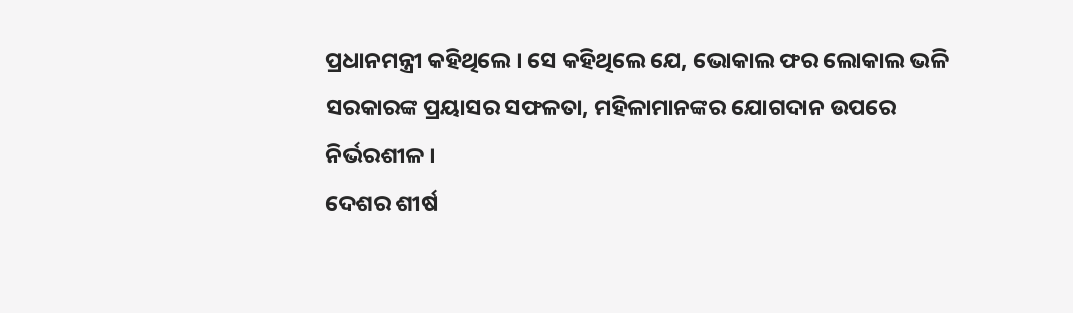ପ୍ରଧାନମନ୍ତ୍ରୀ କହିଥିଲେ । ସେ କହିଥିଲେ ଯେ, ଭୋକାଲ ଫର ଲୋକାଲ ଭଳି ସରକାରଙ୍କ ପ୍ରୟାସର ସଫଳତା, ମହିଳାମାନଙ୍କର ଯୋଗଦାନ ଉପରେ ନିର୍ଭରଶୀଳ ।
ଦେଶର ଶୀର୍ଷ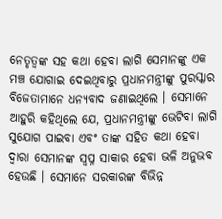ନେତୃତ୍ୱଙ୍କ ସହ କଥା ହେବା ଲାଗି ସେମାନଙ୍କୁ ଏକ ମଞ୍ଚ ଯୋଗାଇ ଦେଇଥିବାରୁ ପ୍ରଧାନମନ୍ତ୍ରୀଙ୍କୁ ପୁରସ୍କାର ବିଜେତାମାନେ ଧନ୍ୟବାଦ ଜଣାଇଥିଲେ । ସେମାନେ ଆହୁରି କହିଥିଲେ ଯେ, ପ୍ରଧାନମନ୍ତ୍ରୀଙ୍କୁ ଭେଟିବା ଲାଗି ସୁଯୋଗ ପାଇବା ଏବଂ ତାଙ୍କ ସହିତ କଥା ହେବା ଦ୍ୱାରା ସେମାନଙ୍କ ସ୍ୱପ୍ନ ସାକାର ହେବା ଭଳି ଅନୁଭବ ହେଉଛି । ସେମାନେ ସରକାରଙ୍କ ବିଭିନ୍ନ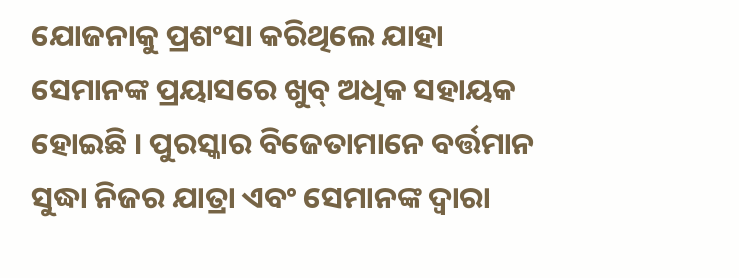ଯୋଜନାକୁ ପ୍ରଶଂସା କରିଥିଲେ ଯାହା ସେମାନଙ୍କ ପ୍ରୟାସରେ ଖୁବ୍ ଅଧିକ ସହାୟକ ହୋଇଛି । ପୁରସ୍କାର ବିଜେତାମାନେ ବର୍ତ୍ତମାନ ସୁଦ୍ଧା ନିଜର ଯାତ୍ରା ଏବଂ ସେମାନଙ୍କ ଦ୍ଵାରା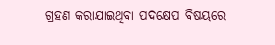ଗ୍ରହଣ କରାଯାଇଥିବା ପଦକ୍ଷେପ ବିଷୟରେ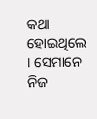କଥା ହୋଇଥିଲେ । ସେମାନେ ନିଜ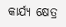କାର୍ଯ୍ୟ କ୍ଷେତ୍ର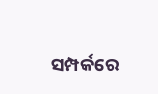ସମ୍ପର୍କରେ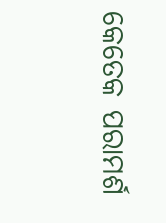କେତେକ ପରାମର୍ଶ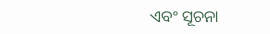ଏବଂ ସୂଚନା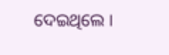ଦେଇଥିଲେ ।